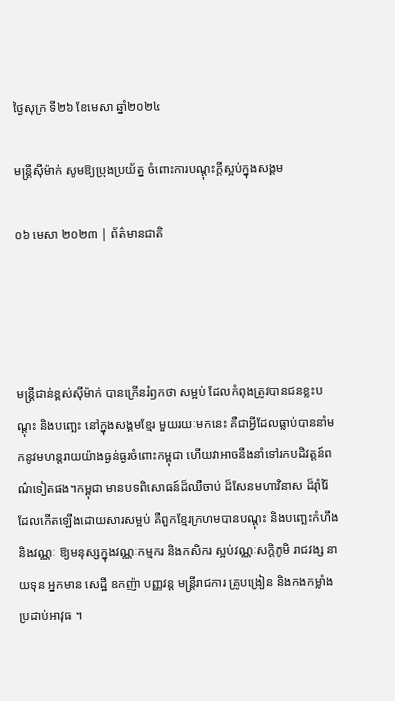ថ្ងៃសុក្រ ទី២៦ ខែមេសា ឆ្នាំ២០២៤

មន្ត្រីស៊ីម៉ាក់ សូមឱ្យប្រុងប្រយ័ត្ន ចំពោះការបណ្តុះក្តីស្អប់ក្នុងសង្គម

០៦ មេសា ២០២៣ | ព័ត៌មានជាតិ




មន្ត្រីជាន់ខ្ពស់ស៊ីម៉ាក់ បានក្រើនរំឭកថា សម្អប់ ដែលកំពុងត្រូវបានជនខ្លះបណ្តុះ និងបញ្ឆេះ នៅក្នុងសង្គមខ្មែរ មួយរយៈមកនេះ គឺជាអ្វីដែលធ្លាប់បាននាំមកនូវមហន្តរាយយ៉ាងធ្ងន់ធ្ងរចំពោះកម្ពុជា ហើយវាអាចនឹងនាំទៅរកបដិវត្តន៍ពណ៌ទៀតផង។កម្ពុជា មានបទពិសោធន៍ដ៏ឈឺចាប់ ដ៏សែនមហាវិនាស ដ៏រ៉ាំរ៉ៃ ដែលកើតឡើងដោយសារសម្អប់ គឺពួកខ្មែរក្រហមបានបណ្តុះ និងបញ្ឆេះកំហឹង និងវណ្ណៈ ឱ្យមនុស្សក្នុងវណ្ណៈកម្មករ និងកសិករ ស្អប់វណ្ណៈសក្តិភូមិ រាជវង្ស នាយទុន អ្នកមាន សេដ្ឋី ឧកញ៉ា បញ្ញវន្ត មន្ត្រីរាជការ គ្រូបង្រៀន និងកងកម្លាំងប្រដាប់អាវុធ ។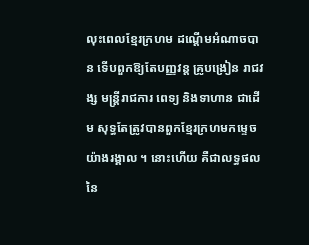លុះពេលខ្មែរក្រហម ដណ្តើមអំណាចបាន ទើបពួកឱ្យតែបញ្ញវន្ត គ្រូបង្រៀន រាជវង្ស មន្ត្រីរាជការ ពេទ្យ និងទាហាន ជាដើម សុទ្ធតែត្រូវបានពួកខ្មែរក្រហមកម្ទេចយ៉ាងរង្គាល ។ នោះហើយ គឺជាលទ្ធផល នៃ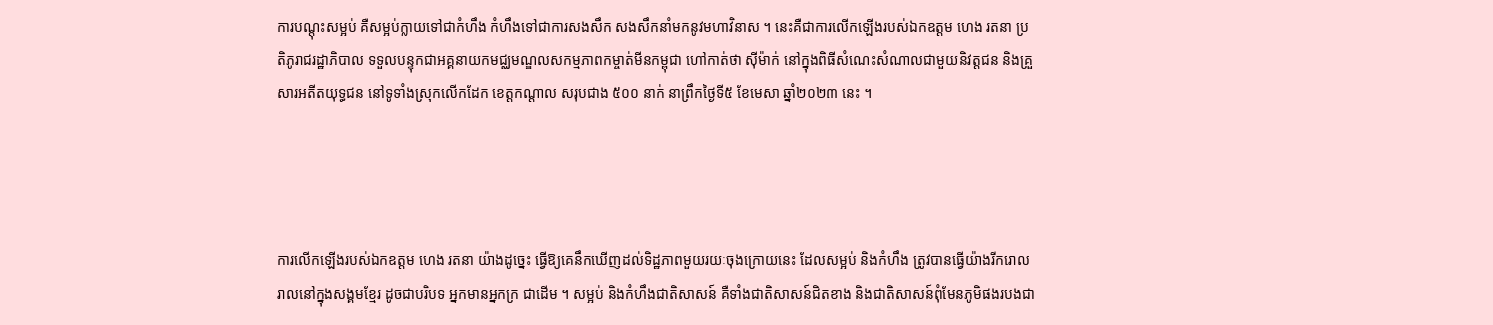ការបណ្តុះសម្អប់ គឺសម្អប់ក្លាយទៅជាកំហឹង កំហឹងទៅជាការសងសឹក សងសឹកនាំមកនូវមហាវិនាស ។ នេះគឺជាការលើកឡើងរបស់ឯកឧត្តម ហេង រតនា ប្រតិភូរាជរដ្ឋាភិបាល ទទួលបន្ទុកជាអគ្គនាយកមជ្ឈមណ្ឌលសកម្មភាពកម្ចាត់មីនកម្ពុជា ហៅកាត់ថា ស៊ីម៉ាក់ នៅក្នុងពិធីសំណេះសំណាលជាមួយនិវត្តជន និងគ្រួសារអតីតយុទ្ធជន នៅទូទាំងស្រុកលើកដែក ខេត្តកណ្តាល សរុបជាង ៥០០ នាក់ នាព្រឹកថ្ងៃទី៥ ខែមេសា ឆ្នាំ២០២៣ នេះ ។




ការលើកឡើងរបស់ឯកឧត្តម ហេង រតនា យ៉ាងដូច្នេះ ធ្វើឱ្យគេនឹកឃើញដល់ទិដ្ឋភាពមួយរយៈចុងក្រោយនេះ ដែលសម្អប់ និងកំហឹង ត្រូវបានធ្វើយ៉ាងរីករោលរាលនៅក្នុងសង្គមខ្មែរ ដូចជាបរិបទ អ្នកមានអ្នកក្រ ជាដើម ។ សម្អប់ និងកំហឹងជាតិសាសន៍ គឺទាំងជាតិសាសន៍ជិតខាង និងជាតិសាសន៍ពុំមែនភូមិផងរបងជា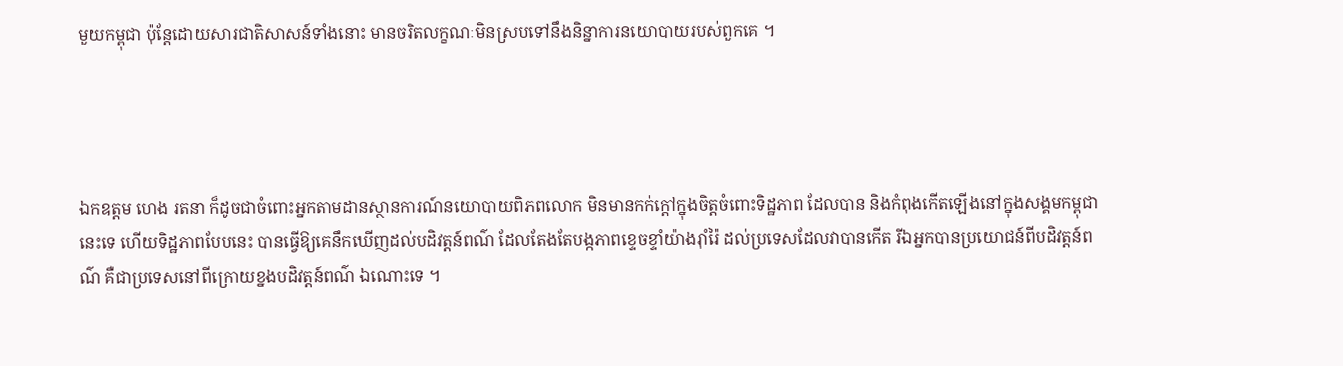មួយកម្ពុជា ប៉ុន្តែដោយសារជាតិសាសន៍ទាំងនោះ មានចរិតលក្ខណៈមិនស្របទៅនឹងនិន្នាការនយោបាយរបស់ពួកគេ ។




ឯកឧត្តម ហេង រតនា ក៏ដូចជាចំពោះអ្នកតាមដានស្ថានការណ៍នយោបាយពិភពលោក មិនមានកក់ក្តៅក្នុងចិត្តចំពោះទិដ្ឋភាព ដែលបាន និងកំពុងកើតឡើងនៅក្នុងសង្គមកម្ពុជា នេះទេ ហើយទិដ្ឋភាពបែបនេះ បានធ្វើឱ្យគេនឹកឃើញដល់បដិវត្តន៍ពណ៌ ដែលតែងតែបង្កភាពខ្ទេចខ្ទាំយ៉ាងរ៉ាំរ៉ៃ ដល់ប្រទេសដែលវាបានកើត រីឯអ្នកបានប្រយោជន៍ពីបដិវត្តន៍ពណ៌ គឺជាប្រទេសនៅពីក្រោយខ្នងបដិវត្តន៍ពណ៌ ឯណោះទេ ។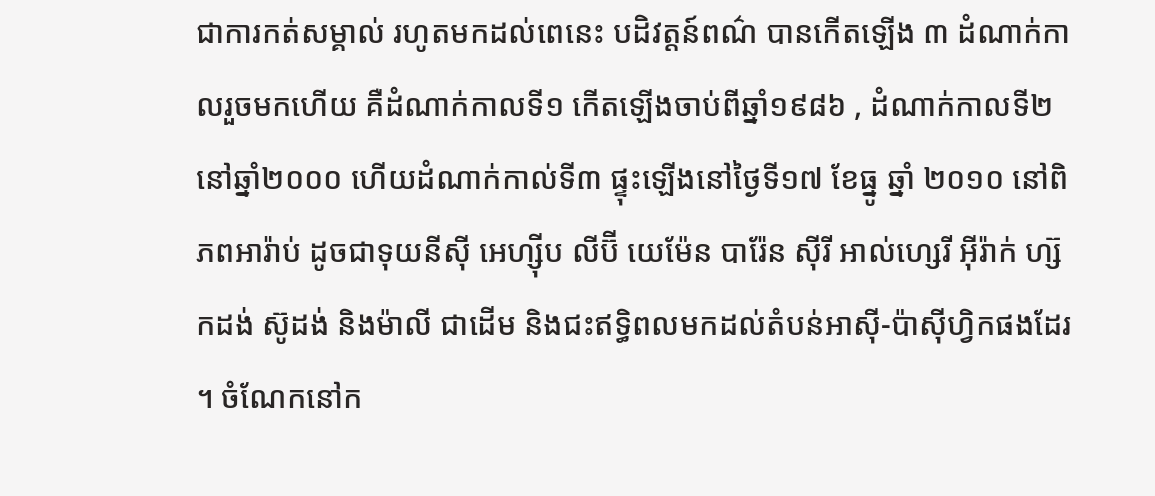ជាការកត់សម្គាល់ រហូតមកដល់ពេនេះ បដិវត្តន៍ពណ៌ បានកើតឡើង ៣ ដំណាក់កាលរួចមកហើយ គឺដំណាក់កាលទី១ កើតឡើងចាប់ពីឆ្នាំ១៩៨៦ , ដំណាក់កាលទី២ នៅឆ្នាំ២០០០ ហើយដំណាក់កាល់ទី៣ ផ្ទុះឡើងនៅថ្ងៃទី១៧ ខែធ្នូ ឆ្នាំ ២០១០ នៅពិភពអារ៉ាប់ ដូចជាទុយនីស៊ី អេហ្ស៊ីប លីប៊ី យេម៉ែន បារ៉ែន ស៊ីរី អាល់ហ្សេរី អ៊ីរ៉ាក់ ហ្ស៊កដង់ ស៊ូដង់ និងម៉ាលី ជាដើម និងជះឥទ្ធិពលមកដល់តំបន់អាស៊ី-ប៉ាស៊ីហ្វិកផងដែរ ។ ចំណែកនៅក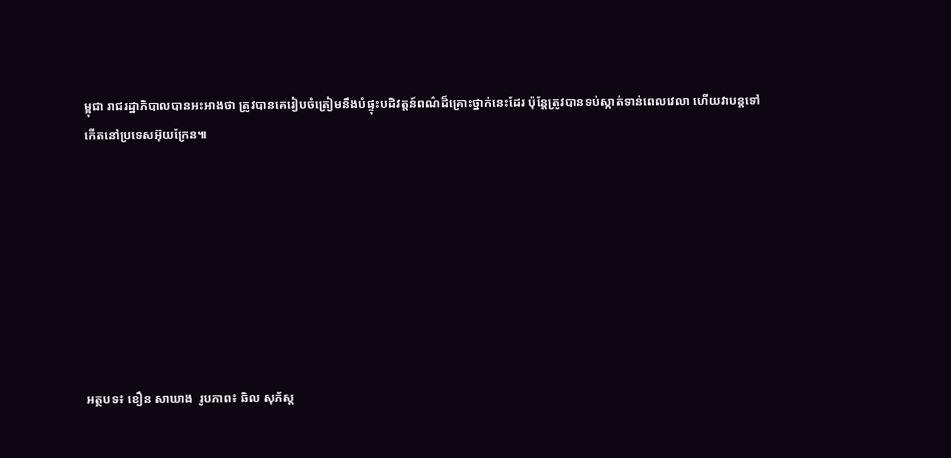ម្ពុជា រាជរដ្ឋាភិបាលបានអះអាងថា ត្រូវបានគេរៀបចំត្រៀមនឹងបំផ្ទុះបដិវត្តន៍ពណ៌ដ៏គ្រោះថ្នាក់នេះដែរ ប៉ុន្តែត្រូវបានទប់ស្កាត់ទាន់ពេលវេលា ហើយវាបន្តទៅកើតនៅប្រទេសអ៊ុយក្រែន៕








អត្ថបទ៖ ខឿន សាឃាង  រូបភាព៖ ឆិល សុភ័ស្ត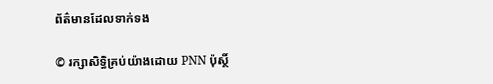ព័ត៌មានដែលទាក់ទង

© រក្សាសិទ្ធិគ្រប់យ៉ាងដោយ PNN ប៉ុស្ថិ៍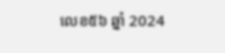លេខ៥៦ ឆ្នាំ 2024